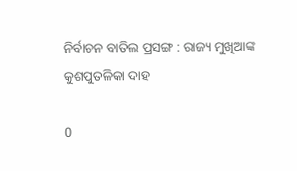ନିର୍ବାଚନ ବାତିଲ ପ୍ରସଙ୍ଗ : ରାଜ୍ୟ ମୁଖିଆଙ୍କ କୁଶପୁତଳିକା ଦାହ

0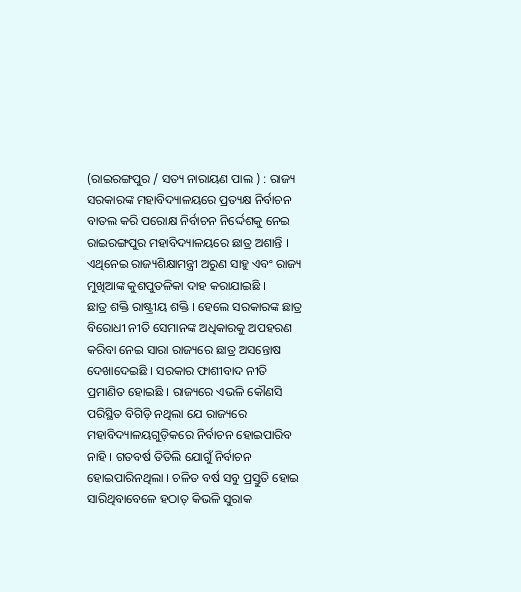(ରାଇରଙ୍ଗପୁର / ସତ୍ୟ ନାରାୟଣ ପାଲ ) : ରାଜ୍ୟ ସରକାରଙ୍କ ମହାବିଦ୍ୟାଳୟରେ ପ୍ରତ୍ୟକ୍ଷ ନିର୍ବାଚନ ବାତଲ କରି ପରୋକ୍ଷ ନିର୍ବାଚନ ନିର୍ଦ୍ଦେଶକୁ ନେଇ ରାଇରଙ୍ଗପୁର ମହାବିଦ୍ୟାଳୟରେ ଛାତ୍ର ଅଶାନ୍ତି । ଏଥିନେଇ ରାଜ୍ୟଶିକ୍ଷାମନ୍ତ୍ରୀ ଅରୁଣ ସାହୁ ଏବଂ ରାଜ୍ୟ ମୁଖିଆଙ୍କ କୁଶପୁତଳିକା ଦାହ କରାଯାଇଛି ।
ଛାତ୍ର ଶକ୍ତି ରାଷ୍ଟ୍ରୀୟ ଶକ୍ତି । ହେଲେ ସରକାରଙ୍କ ଛାତ୍ର ବିରୋଧୀ ନୀତି ସେମାନଙ୍କ ଅଧିକାରକୁ ଅପହରଣ କରିବା ନେଇ ସାରା ରାଜ୍ୟରେ ଛାତ୍ର ଅସନ୍ତୋଷ ଦେଖାଦେଇଛି । ସରକାର ଫାଶୀବାଦ ନୀତି ପ୍ରମାଣିତ ହୋଇଛି । ରାଜ୍ୟରେ ଏଭଳି କୌଣସି ପରିସ୍ଥିତ ବିଗିଡ଼ି ନଥିଲା ଯେ ରାଜ୍ୟରେ ମହାବିଦ୍ୟାଳୟଗୁଡ଼ିକରେ ନିର୍ବାଚନ ହୋଇପାରିବ ନାହି । ଗତବର୍ଷ ତିତିଲି ଯୋଗୁଁ ନିର୍ବାଚନ ହୋଇପାରିନଥିଲା । ଚଳିତ ବର୍ଷ ସବୁ ପ୍ରସ୍ତୁତି ହୋଇ ସାରିଥିବାବେଳେ ହଠାତ୍ କିଭଳି ସୁରାକ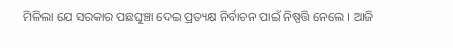ମିଳିଲା ଯେ ସରକାର ପଛଘୁଞ୍ଚା ଦେଇ ପ୍ରତ୍ୟକ୍ଷ ନିର୍ବାଚନ ପାଇଁ ନିଷ୍ପତ୍ତି ନେଲେ । ଆଜି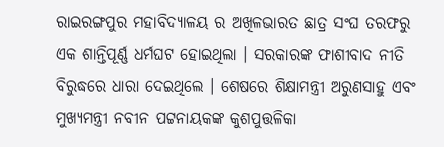ରାଇରଙ୍ଗପୁର ମହାବିଦ୍ୟାଳୟ ର ଅଖିଳଭାରତ ଛାତ୍ର ସଂଘ ତରଫରୁ ଏକ ଶାନ୍ତିପୂର୍ଣ୍ଣ ଧର୍ମଘଟ ହୋଇଥିଲା । ସରକାରଙ୍କ ଫାଶୀବାଦ ନୀତି ବିରୁଦ୍ଧରେ ଧାରା ଦେଇଥିଲେ । ଶେଷରେ ଶିକ୍ଷାମନ୍ତ୍ରୀ ଅରୁଣସାହୁ ଏବଂ ମୁଖ୍ୟମନ୍ତ୍ରୀ ନବୀନ ପଟ୍ଟନାୟକଙ୍କ କୁଶପୁତ୍ତଳିକା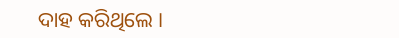ଦାହ କରିଥିଲେ ।